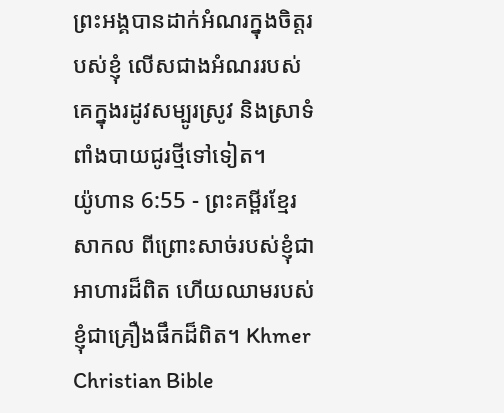ព្រះអង្គបានដាក់អំណរក្នុងចិត្តរបស់ខ្ញុំ លើសជាងអំណររបស់គេក្នុងរដូវសម្បូរស្រូវ និងស្រាទំពាំងបាយជូរថ្មីទៅទៀត។
យ៉ូហាន 6:55 - ព្រះគម្ពីរខ្មែរសាកល ពីព្រោះសាច់របស់ខ្ញុំជាអាហារដ៏ពិត ហើយឈាមរបស់ខ្ញុំជាគ្រឿងផឹកដ៏ពិត។ Khmer Christian Bible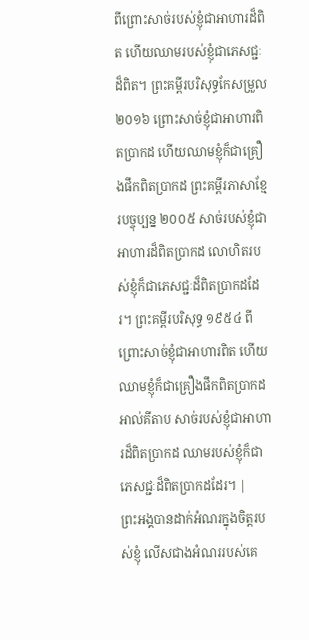ពីព្រោះសាច់របស់ខ្ញុំជាអាហារដ៏ពិត ហើយឈាមរបស់ខ្ញុំជាភេសជ្ជៈដ៏ពិត។ ព្រះគម្ពីរបរិសុទ្ធកែសម្រួល ២០១៦ ព្រោះសាច់ខ្ញុំជាអាហារពិតប្រាកដ ហើយឈាមខ្ញុំក៏ជាគ្រឿងផឹកពិតប្រាកដ ព្រះគម្ពីរភាសាខ្មែរបច្ចុប្បន្ន ២០០៥ សាច់របស់ខ្ញុំជាអាហារដ៏ពិតប្រាកដ លោហិតរបស់ខ្ញុំក៏ជាភេសជ្ជៈដ៏ពិតប្រាកដដែរ។ ព្រះគម្ពីរបរិសុទ្ធ ១៩៥៤ ពីព្រោះសាច់ខ្ញុំជាអាហារពិត ហើយឈាមខ្ញុំក៏ជាគ្រឿងផឹកពិតប្រាកដ អាល់គីតាប សាច់របស់ខ្ញុំជាអាហារដ៏ពិតប្រាកដ ឈាមរបស់ខ្ញុំក៏ជាភេសជ្ជៈដ៏ពិតប្រាកដដែរ។ |
ព្រះអង្គបានដាក់អំណរក្នុងចិត្តរបស់ខ្ញុំ លើសជាងអំណររបស់គេ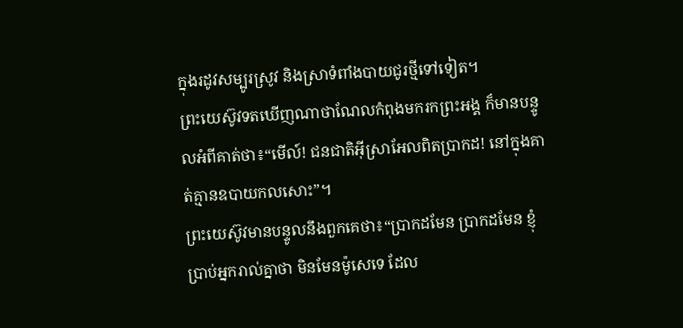ក្នុងរដូវសម្បូរស្រូវ និងស្រាទំពាំងបាយជូរថ្មីទៅទៀត។
ព្រះយេស៊ូវទតឃើញណាថាណែលកំពុងមករកព្រះអង្គ ក៏មានបន្ទូលអំពីគាត់ថា៖“មើល៍! ជនជាតិអ៊ីស្រាអែលពិតប្រាកដ! នៅក្នុងគាត់គ្មានឧបាយកលសោះ”។
ព្រះយេស៊ូវមានបន្ទូលនឹងពួកគេថា៖“ប្រាកដមែន ប្រាកដមែន ខ្ញុំប្រាប់អ្នករាល់គ្នាថា មិនមែនម៉ូសេទេ ដែល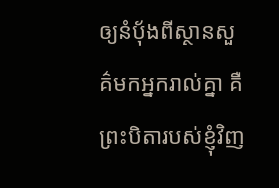ឲ្យនំប៉័ងពីស្ថានសួគ៌មកអ្នករាល់គ្នា គឺព្រះបិតារបស់ខ្ញុំវិញ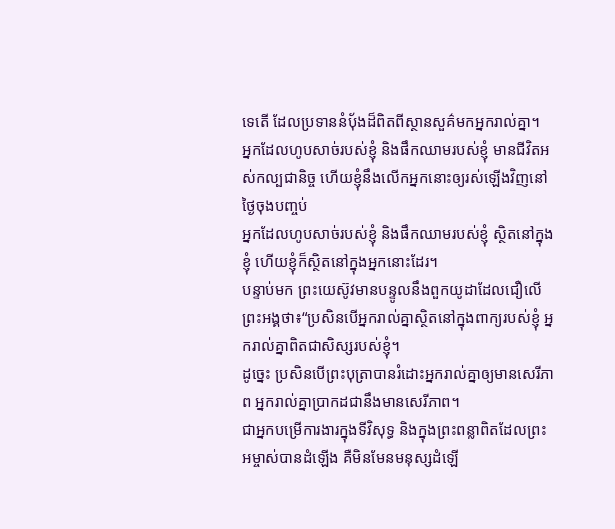ទេតើ ដែលប្រទាននំប៉័ងដ៏ពិតពីស្ថានសួគ៌មកអ្នករាល់គ្នា។
អ្នកដែលហូបសាច់របស់ខ្ញុំ និងផឹកឈាមរបស់ខ្ញុំ មានជីវិតអស់កល្បជានិច្ច ហើយខ្ញុំនឹងលើកអ្នកនោះឲ្យរស់ឡើងវិញនៅថ្ងៃចុងបញ្ចប់
អ្នកដែលហូបសាច់របស់ខ្ញុំ និងផឹកឈាមរបស់ខ្ញុំ ស្ថិតនៅក្នុងខ្ញុំ ហើយខ្ញុំក៏ស្ថិតនៅក្នុងអ្នកនោះដែរ។
បន្ទាប់មក ព្រះយេស៊ូវមានបន្ទូលនឹងពួកយូដាដែលជឿលើព្រះអង្គថា៖“ប្រសិនបើអ្នករាល់គ្នាស្ថិតនៅក្នុងពាក្យរបស់ខ្ញុំ អ្នករាល់គ្នាពិតជាសិស្សរបស់ខ្ញុំ។
ដូច្នេះ ប្រសិនបើព្រះបុត្រាបានរំដោះអ្នករាល់គ្នាឲ្យមានសេរីភាព អ្នករាល់គ្នាប្រាកដជានឹងមានសេរីភាព។
ជាអ្នកបម្រើការងារក្នុងទីវិសុទ្ធ និងក្នុងព្រះពន្លាពិតដែលព្រះអម្ចាស់បានដំឡើង គឺមិនមែនមនុស្សដំឡើ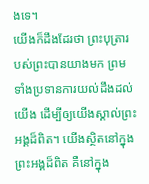ងទេ។
យើងក៏ដឹងដែរថា ព្រះបុត្រារបស់ព្រះបានយាងមក ព្រមទាំងប្រទានការយល់ដឹងដល់យើង ដើម្បីឲ្យយើងស្គាល់ព្រះអង្គដ៏ពិត។ យើងស្ថិតនៅក្នុងព្រះអង្គដ៏ពិត គឺនៅក្នុង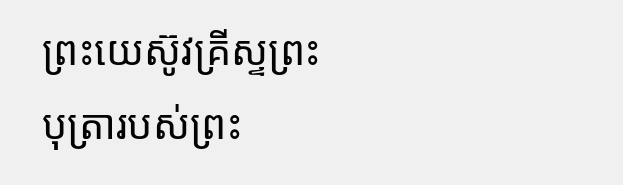ព្រះយេស៊ូវគ្រីស្ទព្រះបុត្រារបស់ព្រះ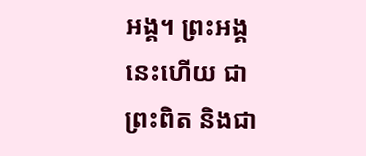អង្គ។ ព្រះអង្គនេះហើយ ជាព្រះពិត និងជា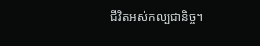ជីវិតអស់កល្បជានិច្ច។